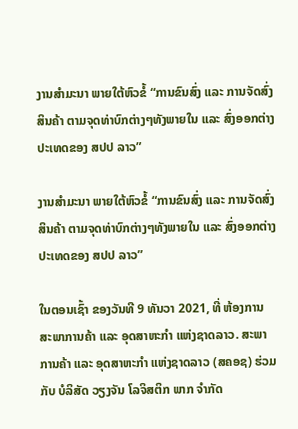ງານສໍາມະນາ ພາຍໃຕ້ຫົວຂໍ້ “ການຂົນສົ່ງ ແລະ ການຈັດສົ່ງສິນຄ້າ ຕາມຈຸດທ່າບົກຕ່າງໆທັງພາຍໃນ ແລະ ສົ່ງອອກຕ່າງປະເທດຂອງ ສປປ ລາວ”

ງານສໍາມະນາ ພາຍໃຕ້ຫົວຂໍ້ “ການຂົນສົ່ງ ແລະ ການຈັດສົ່ງສິນຄ້າ ຕາມຈຸດທ່າບົກຕ່າງໆທັງພາຍໃນ ແລະ ສົ່ງອອກຕ່າງປະເທດຂອງ ສປປ ລາວ”

ໃນຕອນເຊົ້າ ຂອງວັນທີ 9 ທັນວາ 2021, ທີ່ ຫ້ອງການ ສະພາການຄ້າ ແລະ ອຸດສາຫະກໍາ ແຫ່ງຊາດລາວ. ສະພາການຄ້າ ແລະ ອຸດສາຫະກໍາ ແຫ່ງຊາດລາວ (ສຄອຊ) ຮ່ວມກັບ ບໍລິສັດ ວຽງຈັນ ໂລຈິສຕິກ ພາກ ຈໍາກັດ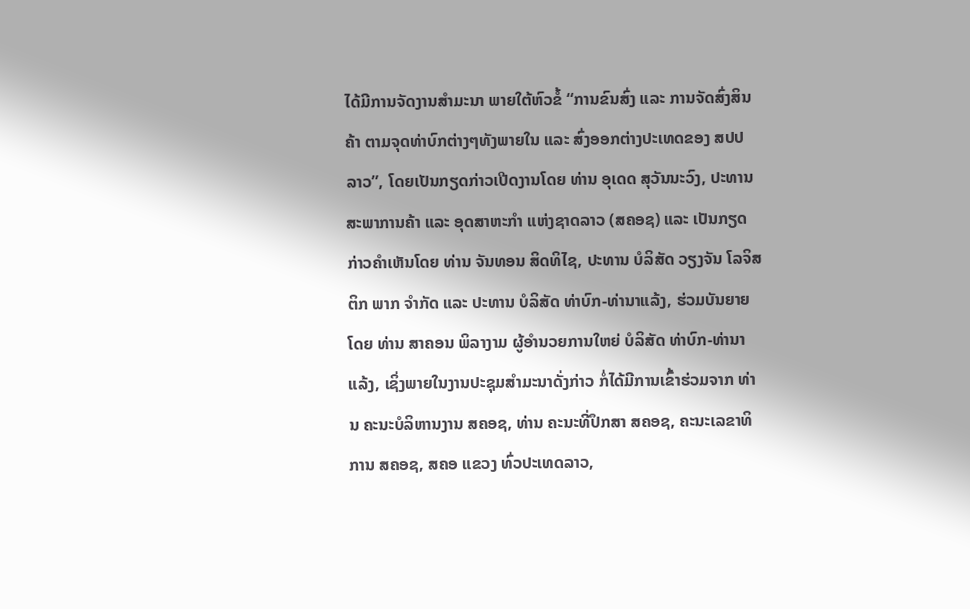ໄດ້ມີການຈັດງານສໍາມະນາ ພາຍໃຕ້ຫົວຂໍ້ “ການຂົນສົ່ງ ແລະ ການຈັດສົ່ງສິນຄ້າ ຕາມຈຸດທ່າບົກຕ່າງໆທັງພາຍໃນ ແລະ ສົ່ງອອກຕ່າງປະເທດຂອງ ສປປ ລາວ”, ໂດຍເປັນກຽດກ່າວເປີດງານໂດຍ ທ່ານ ອຸເດດ ສຸວັນນະວົງ, ປະທານ ສະພາການຄ້າ ແລະ ອຸດສາຫະກໍາ ແຫ່ງຊາດລາວ (ສຄອຊ) ແລະ ເປັນກຽດກ່າວຄໍາເຫັນໂດຍ ທ່ານ ຈັນທອນ ສິດທິໄຊ, ປະທານ ບໍລິສັດ ວຽງຈັນ ໂລຈິສຕິກ ພາກ ຈໍາກັດ ແລະ ປະທານ ບໍລິສັດ ທ່າບົກ-ທ່ານາແລ້ງ, ຮ່ວມບັນຍາຍໂດຍ ທ່ານ ສາຄອນ ພິລາງາມ ຜູ້ອໍານວຍການໃຫຍ່ ບໍລິສັດ ທ່າບົກ-ທ່ານາແລ້ງ, ເຊິ່ງພາຍໃນງານປະຊຸມສໍາມະນາດັ່ງກ່າວ ກໍ່ໄດ້ມີການເຂົ້າຮ່ວມຈາກ ທ່ານ ຄະນະບໍລິຫານງານ ສຄອຊ, ທ່ານ ຄະນະທີ່ປຶກສາ ສຄອຊ, ຄະນະເລຂາທິການ ສຄອຊ, ສຄອ ແຂວງ ທົ່ວປະເທດລາວ,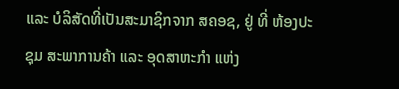ແລະ ບໍລິສັດທີ່ເປັນສະມາຊິກຈາກ ສຄອຊ, ຢູ່ ທີ່ ຫ້ອງປະຊຸມ ສະພາການຄ້າ ແລະ ອຸດສາຫະກໍາ ແຫ່ງ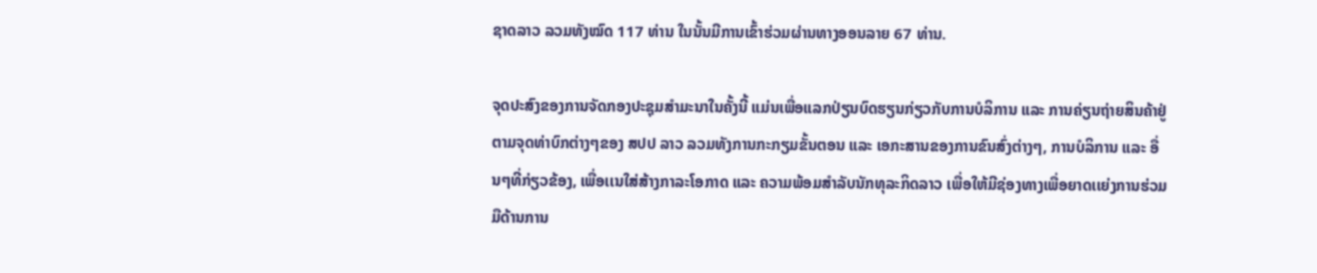ຊາດລາວ ລວມທັງໝົດ 117 ທ່ານ ໃນນັ້ນມີການເຂົ້າຮ່ວມຜ່ານທາງອອນລາຍ 67 ທ່ານ.

ຈຸດປະສົງຂອງການຈັດກອງປະຊຸມສໍາມະນາໃນຄັ້ງນີ້ ແມ່ນເພື່ອແລກປ່ຽນບົດຮຽນກ່ຽວກັບການບໍລິການ ແລະ ການຄ່ຽນຖ່າຍສິນຄ້າຢູ່ຕາມຈຸດທ່າບົກຕ່າງໆຂອງ ສປປ ລາວ ລວມທັງການກະກຽມຂັ້ນຕອນ ແລະ ເອກະສານຂອງການຂົນສົ່ງຕ່າງໆ, ການບໍລິການ ແລະ ອື່ນໆທີ່ກ່ຽວຂ້ອງ, ເພື່ອເເນໃສ່ສ້າງກາລະໂອກາດ ແລະ ຄວາມພ້ອມສໍາລັບນັກທຸລະກິດລາວ ເພື່ອໃຫ້ມີຊ່ອງທາງເພື່ອຍາດເເຍ່ງການຮ່ວມມືດ້ານການ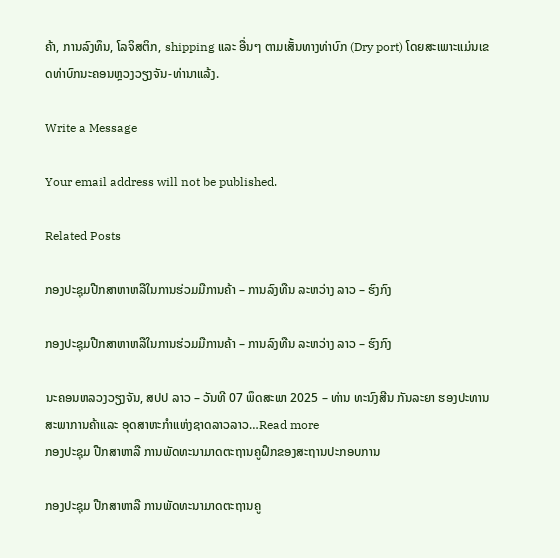ຄ້າ, ການລົງທຶນ, ໂລຈິສຕິກ, shipping ແລະ ອື່ນໆ ຕາມເສັ້ນທາງທ່າບົກ (Dry port) ໂດຍສະເພາະແມ່ນເຂດທ່າບົກນະຄອນຫຼວງວຽງຈັນ-ທ່ານາແລ້ງ.

Write a Message

Your email address will not be published.

Related Posts

ກອງປະຊຸມປືກສາຫາຫລືໃນການຮ່ວມມືການຄ້າ – ການລົງທືນ ລະຫວ່າງ ລາວ – ຮົງກົງ

ກອງປະຊຸມປືກສາຫາຫລືໃນການຮ່ວມມືການຄ້າ – ການລົງທືນ ລະຫວ່າງ ລາວ – ຮົງກົງ

ນະຄອນຫລວງວຽງຈັນ, ສປປ ລາວ – ວັນທີ 07 ພຶດສະພາ 2025 – ທ່ານ ທະນົງສີນ ກັນລະຍາ ຮອງປະທານ ສະພາການຄ້າແລະ ອຸດສາຫະກຳແຫ່ງຊາດລາວລາວ…Read more
ກອງປະຊຸມ ປືກສາຫາລື ການພັດທະນາມາດຕະຖານຄູຝຶກຂອງສະຖານປະກອບການ

ກອງປະຊຸມ ປືກສາຫາລື ການພັດທະນາມາດຕະຖານຄູ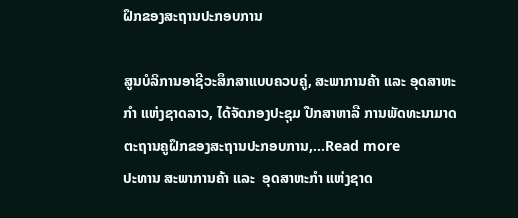ຝຶກຂອງສະຖານປະກອບການ

ສູນບໍລິການອາຊີວະສຶກສາແບບຄວບຄູ່, ສະພາການຄ້າ ແລະ ອຸດສາຫະກຳ ແຫ່ງຊາດລາວ, ໄດ້ຈັດກອງປະຊຸມ ປືກສາຫາລື ການພັດທະນາມາດຕະຖານຄູຝຶກຂອງສະຖານປະກອບການ,…Read more
ປະທານ ສະພາການຄ້າ ແລະ  ອຸດສາຫະກຳ ແຫ່ງຊາດ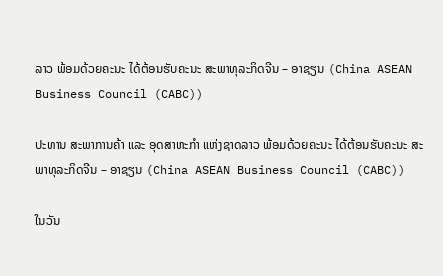ລາວ ພ້ອມດ້ວຍຄະນະ ໄດ້ຕ້ອນຮັບຄະນະ ສະພາທຸລະກິດຈີນ – ອາຊຽນ (China ASEAN Business Council (CABC))

ປະທານ ສະພາການຄ້າ ແລະ ອຸດສາຫະກຳ ແຫ່ງຊາດລາວ ພ້ອມດ້ວຍຄະນະ ໄດ້ຕ້ອນຮັບຄະນະ ສະພາທຸລະກິດຈີນ – ອາຊຽນ (China ASEAN Business Council (CABC))

ໃນວັນ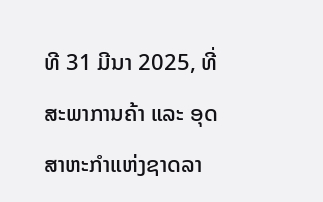ທີ 31 ມີນາ 2025, ທີ່ ສະພາການຄ້າ ແລະ ອຸດສາຫະກຳແຫ່ງຊາດລາ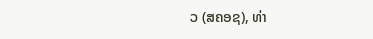ວ (ສຄອຊ), ທ່າ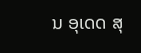ນ ອຸເດດ ສຸ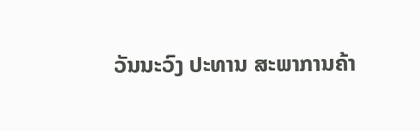ວັນນະວົງ ປະທານ ສະພາການຄ້າ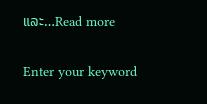ແລະ…Read more

Enter your keyword